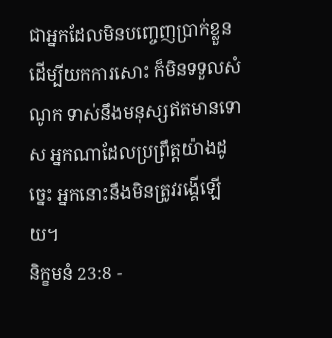ជាអ្នកដែលមិនបញ្ចេញប្រាក់ខ្លួន ដើម្បីយកការសោះ ក៏មិនទទួលសំណូក ទាស់នឹងមនុស្សឥតមានទោស អ្នកណាដែលប្រព្រឹត្តយ៉ាងដូច្នេះ អ្នកនោះនឹងមិនត្រូវរង្គើឡើយ។
និក្ខមនំ 23:8 -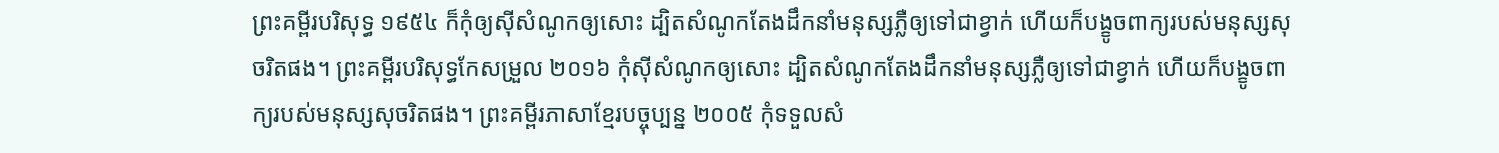ព្រះគម្ពីរបរិសុទ្ធ ១៩៥៤ ក៏កុំឲ្យស៊ីសំណូកឲ្យសោះ ដ្បិតសំណូកតែងដឹកនាំមនុស្សភ្លឺឲ្យទៅជាខ្វាក់ ហើយក៏បង្ខូចពាក្យរបស់មនុស្សសុចរិតផង។ ព្រះគម្ពីរបរិសុទ្ធកែសម្រួល ២០១៦ កុំស៊ីសំណូកឲ្យសោះ ដ្បិតសំណូកតែងដឹកនាំមនុស្សភ្លឺឲ្យទៅជាខ្វាក់ ហើយក៏បង្ខូចពាក្យរបស់មនុស្សសុចរិតផង។ ព្រះគម្ពីរភាសាខ្មែរបច្ចុប្បន្ន ២០០៥ កុំទទួលសំ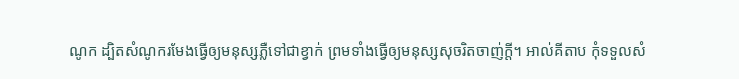ណូក ដ្បិតសំណូករមែងធ្វើឲ្យមនុស្សភ្លឺទៅជាខ្វាក់ ព្រមទាំងធ្វើឲ្យមនុស្សសុចរិតចាញ់ក្ដី។ អាល់គីតាប កុំទទួលសំ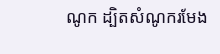ណូក ដ្បិតសំណូករមែង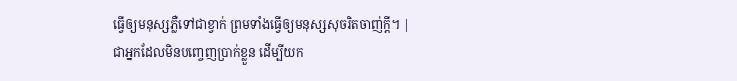ធ្វើឲ្យមនុស្សភ្លឺទៅជាខ្វាក់ ព្រមទាំងធ្វើឲ្យមនុស្សសុចរិតចាញ់ក្តី។ |
ជាអ្នកដែលមិនបញ្ចេញប្រាក់ខ្លួន ដើម្បីយក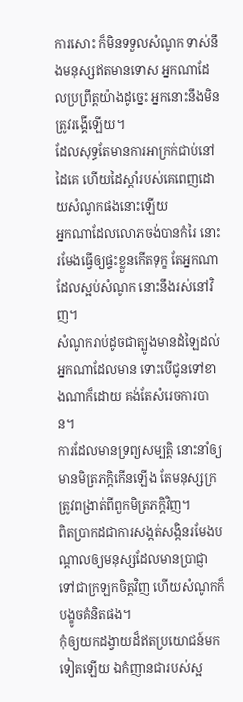ការសោះ ក៏មិនទទួលសំណូក ទាស់នឹងមនុស្សឥតមានទោស អ្នកណាដែលប្រព្រឹត្តយ៉ាងដូច្នេះ អ្នកនោះនឹងមិនត្រូវរង្គើឡើយ។
ដែលសុទ្ធតែមានការអាក្រក់ជាប់នៅដៃគេ ហើយដៃស្តាំរបស់គេពេញដោយសំណូកផងនោះឡើយ
អ្នកណាដែលលោភចង់បានកំរៃ នោះរមែងធ្វើឲ្យផ្ទះខ្លួនកើតទុក្ខ តែអ្នកណាដែលស្អប់សំណូក នោះនឹងរស់នៅវិញ។
សំណូករាប់ដូចជាត្បូងមានដំឡៃដល់អ្នកណាដែលមាន ទោះបើជូនទៅខាងណាក៏ដោយ គង់តែសំរេចការបាន។
ការដែលមានទ្រព្យសម្បត្តិ នោះនាំឲ្យមានមិត្រភក្តិកើនឡើង តែមនុស្សក្រត្រូវពង្រាត់ពីពួកមិត្រភក្តិវិញ។
ពិតប្រាកដជាការសង្កត់សង្កិនរមែងបណ្តាលឲ្យមនុស្សដែលមានប្រាជ្ញា ទៅជាក្រឡកចិត្តវិញ ហើយសំណូកក៏បង្ខូចគំនិតផង។
កុំឲ្យយកដង្វាយដ៏ឥតប្រយោជន៍មកទៀតឡើយ ឯកំញានជារបស់ស្អ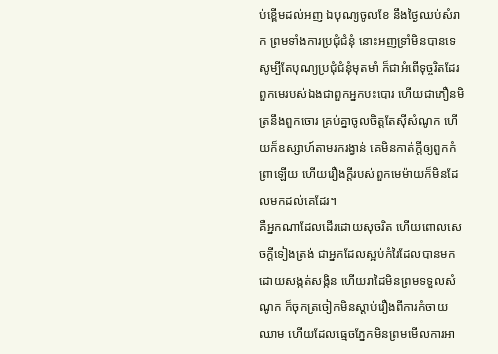ប់ខ្ពើមដល់អញ ឯបុណ្យចូលខែ នឹងថ្ងៃឈប់សំរាក ព្រមទាំងការប្រជុំជំនុំ នោះអញទ្រាំមិនបានទេ សូម្បីតែបុណ្យប្រជុំជំនុំមុតមាំ ក៏ជាអំពើទុច្ចរិតដែរ
ពួកមេរបស់ឯងជាពួកអ្នកបះបោរ ហើយជាភឿនមិត្រនឹងពួកចោរ គ្រប់គ្នាចូលចិត្តតែស៊ីសំណូក ហើយក៏ឧស្សាហ៍តាមរករង្វាន់ គេមិនកាត់ក្តីឲ្យពួកកំព្រាឡើយ ហើយរឿងក្តីរបស់ពួកមេម៉ាយក៏មិនដែលមកដល់គេដែរ។
គឺអ្នកណាដែលដើរដោយសុចរិត ហើយពោលសេចក្ដីទៀងត្រង់ ជាអ្នកដែលស្អប់កំរៃដែលបានមកដោយសង្កត់សង្កិន ហើយរាដៃមិនព្រមទទួលសំណូក ក៏ចុកត្រចៀកមិនស្តាប់រឿងពីការកំចាយឈាម ហើយដែលធ្មេចភ្នែកមិនព្រមមើលការអា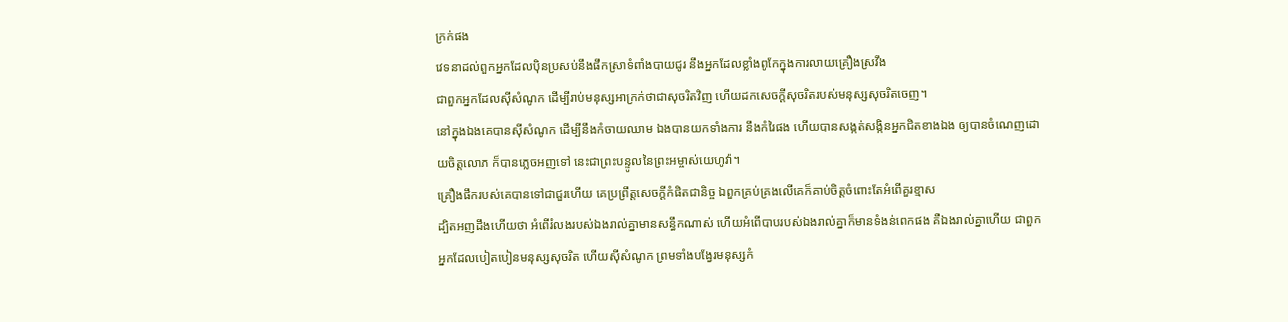ក្រក់ផង
វេទនាដល់ពួកអ្នកដែលប៉ិនប្រសប់នឹងផឹកស្រាទំពាំងបាយជូរ នឹងអ្នកដែលខ្លាំងពូកែក្នុងការលាយគ្រឿងស្រវឹង
ជាពួកអ្នកដែលស៊ីសំណូក ដើម្បីរាប់មនុស្សអាក្រក់ថាជាសុចរិតវិញ ហើយដកសេចក្ដីសុចរិតរបស់មនុស្សសុចរិតចេញ។
នៅក្នុងឯងគេបានស៊ីសំណូក ដើម្បីនឹងកំចាយឈាម ឯងបានយកទាំងការ នឹងកំរៃផង ហើយបានសង្កត់សង្កិនអ្នកជិតខាងឯង ឲ្យបានចំណេញដោយចិត្តលោភ ក៏បានភ្លេចអញទៅ នេះជាព្រះបន្ទូលនៃព្រះអម្ចាស់យេហូវ៉ា។
គ្រឿងផឹករបស់គេបានទៅជាជួរហើយ គេប្រព្រឹត្តសេចក្ដីកំផិតជានិច្ច ឯពួកគ្រប់គ្រងលើគេក៏គាប់ចិត្តចំពោះតែអំពើគួរខ្មាស
ដ្បិតអញដឹងហើយថា អំពើរំលងរបស់ឯងរាល់គ្នាមានសន្ធឹកណាស់ ហើយអំពើបាបរបស់ឯងរាល់គ្នាក៏មានទំងន់ពេកផង គឺឯងរាល់គ្នាហើយ ជាពួកអ្នកដែលបៀតបៀនមនុស្សសុចរិត ហើយស៊ីសំណូក ព្រមទាំងបង្វែរមនុស្សកំ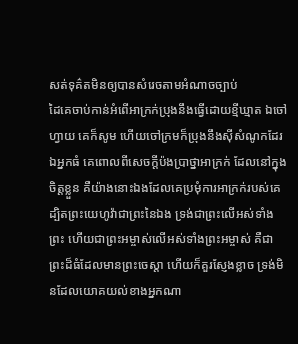សត់ទុគ៌តមិនឲ្យបានសំរេចតាមអំណាចច្បាប់
ដៃគេចាប់កាន់អំពើអាក្រក់ប្រុងនឹងធ្វើដោយខ្មីឃ្មាត ឯចៅហ្វាយ គេក៏សូម ហើយចៅក្រមក៏ប្រុងនឹងស៊ីសំណូកដែរ ឯអ្នកធំ គេពោលពីសេចក្ដីប៉ងប្រាថ្នាអាក្រក់ ដែលនៅក្នុងចិត្តខ្លួន គឺយ៉ាងនោះឯងដែលគេប្រមុំការអាក្រក់របស់គេ
ដ្បិតព្រះយេហូវ៉ាជាព្រះនៃឯង ទ្រង់ជាព្រះលើអស់ទាំងព្រះ ហើយជាព្រះអម្ចាស់លើអស់ទាំងព្រះអម្ចាស់ គឺជាព្រះដ៏ធំដែលមានព្រះចេស្តា ហើយក៏គួរស្ញែងខ្លាច ទ្រង់មិនដែលយោគយល់ខាងអ្នកណា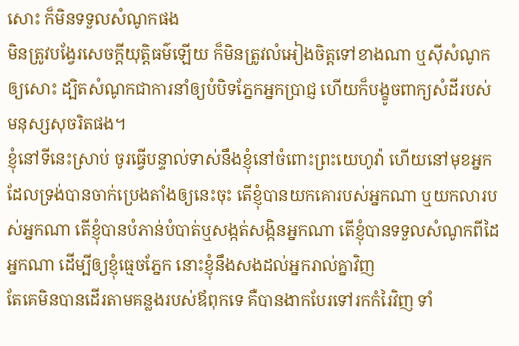សោះ ក៏មិនទទួលសំណូកផង
មិនត្រូវបង្វែរសេចក្ដីយុត្តិធម៌ឡើយ ក៏មិនត្រូវលំអៀងចិត្តទៅខាងណា ឬស៊ីសំណូកឲ្យសោះ ដ្បិតសំណូកជាការនាំឲ្យបំបិទភ្នែកអ្នកប្រាជ្ញ ហើយក៏បង្ខូចពាក្យសំដីរបស់មនុស្សសុចរិតផង។
ខ្ញុំនៅទីនេះស្រាប់ ចូរធ្វើបន្ទាល់ទាស់នឹងខ្ញុំនៅចំពោះព្រះយេហូវ៉ា ហើយនៅមុខអ្នកដែលទ្រង់បានចាក់ប្រេងតាំងឲ្យនេះចុះ តើខ្ញុំបានយកគោរបស់អ្នកណា ឬយកលារបស់អ្នកណា តើខ្ញុំបានបំភាន់បំបាត់ឬសង្កត់សង្កិនអ្នកណា តើខ្ញុំបានទទួលសំណូកពីដៃអ្នកណា ដើម្បីឲ្យខ្ញុំធ្មេចភ្នែក នោះខ្ញុំនឹងសងដល់អ្នករាល់គ្នាវិញ
តែគេមិនបានដើរតាមគន្លងរបស់ឪពុកទេ គឺបានងាកបែរទៅរកកំរៃវិញ ទាំ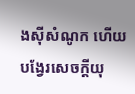ងស៊ីសំណូក ហើយបង្វែរសេចក្ដីយុ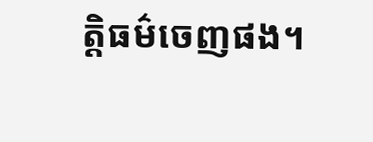ត្តិធម៌ចេញផង។